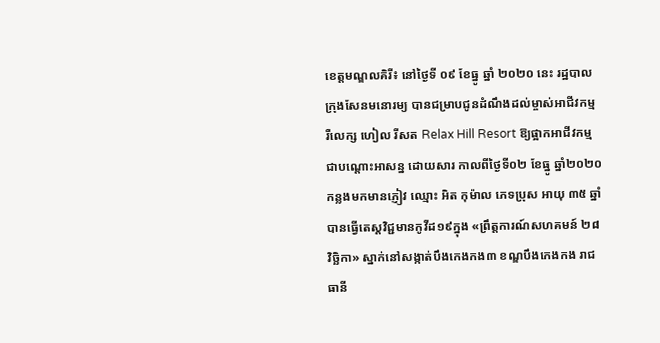ខេត្តមណ្ឌលគិរី៖ នៅថ្ងៃទី ០៩ ខែធ្នូ ឆ្នាំ ២០២០ នេះ រដ្ឋបាលក្រុងសែនមនោរម្យ បានជម្រាបជូនដំណឹងដល់ម្ចាស់អាជីវកម្ម រឺលេក្ស ហៀល រីសត Relax Hill Resort ឱ្យផ្អាកអាជីវកម្មជាបណ្ដោះអាសន្ន ដោយសារ កាលពីថ្ងៃទី០២ ខែធ្នូ ឆ្នាំ២០២០
កន្លងមកមានភ្ញៀវ ឈ្មោះ អិត កុម៉ាល ភេទប្រុស អាយុ ៣៥ ឆ្នាំ បានធ្វើតេស្តវិជ្ជមានកូវីដ១៩ក្នុង «ព្រឹត្តការណ៍សហគមន៍ ២៨ វិច្ឆិកា» ស្នាក់នៅសង្កាត់បឹងកេងកង៣ ខណ្ឌបឹងកេងកង រាជធានី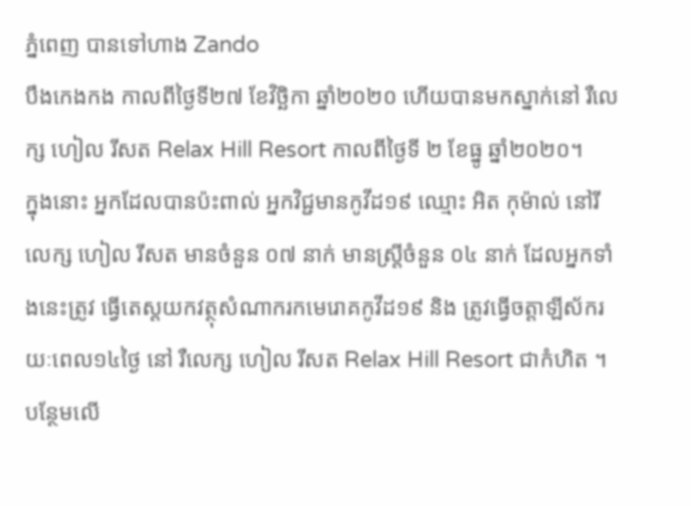ភ្នំពេញ បានទៅហាង Zando
បឹងកេងកង កាលពីថ្ងៃទី២៧ ខែវិច្ឆិកា ឆ្នាំ២០២០ ហើយបានមកស្នាក់នៅ រឺលេក្ស ហៀល រីសត Relax Hill Resort កាលពីថ្ងៃទី ២ ខែធ្នូ ឆ្នាំ២០២០។
ក្នុងនោះ អ្នកដែលបានប៉ះពាល់ អ្នកវិជ្ជមានកូវីដ១៩ ឈ្មោះ អិត កុម៉ាល់ នៅរីលេក្ស ហៀល រីសត មានចំនួន ០៧ នាក់ មានស្រ្តីចំនួន ០៤ នាក់ ដែលអ្នកទាំងនេះត្រូវ ធ្វើតេស្តយកវត្ថុសំណាករកមេរោគកូវីដ១៩ និង ត្រូវធ្វើចត្តាឡីស័ករយៈពេល១៤ថ្ងៃ នៅ រឺលេក្ស ហៀល រីសត Relax Hill Resort ជាកំហិត ។
បន្ថែមលើ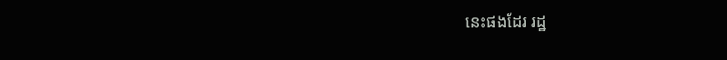នេះផងដែរ រដ្ឋ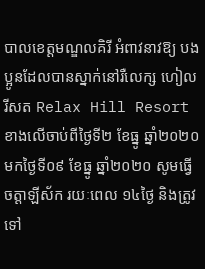បាលខេត្តមណ្ឌលគិរី អំពាវនាវឱ្យ បងប្អូនដែលបានស្នាក់នៅរឺលេក្ស ហៀល រីសត Relax Hill Resort ខាងលើចាប់ពីថ្ងៃទី២ ខែធ្នូ ឆ្នាំ២០២០ មកថ្ងៃទី០៩ ខែធ្នូ ឆ្នាំ២០២០ សូមធ្វើចត្តាឡីស័ក រយៈពេល ១៤ថ្ងៃ និងត្រូវទៅ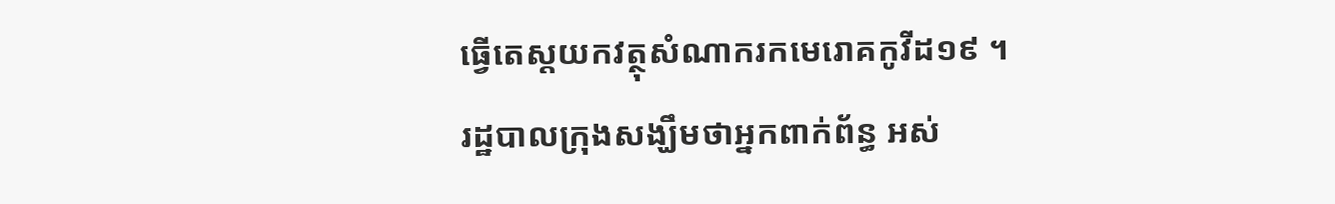ធ្វើតេស្តយកវត្ថុសំណាករកមេរោគកូវីដ១៩ ។
រដ្ឋបាលក្រុងសង្ឃឹមថាអ្នកពាក់ព័ន្ធ អស់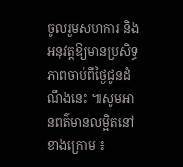ចូលរួមសហការ និងអនុវត្តឱ្យមានប្រសិទ្ធភាពចាប់ពីថ្ងៃជូនដំណឹងនេះ ៕សូមអានពត៌មានលម្អិតនៅខាងក្រោម ៖